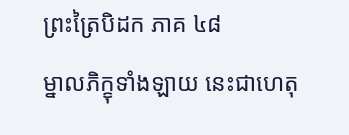ព្រះត្រៃបិដក ភាគ ៤៨
ម្នាលភិក្ខុទាំងឡាយ នេះជាហេតុ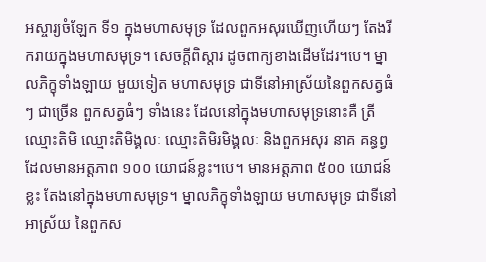អស្ចារ្យចំឡែក ទី១ ក្នុងមហាសមុទ្រ ដែលពួកអសុរឃើញហើយៗ តែងរីករាយក្នុងមហាសមុទ្រ។ សេចក្តីពិស្តារ ដូចពាក្យខាងដើមដែរ។បេ។ ម្នាលភិក្ខុទាំងឡាយ មួយទៀត មហាសមុទ្រ ជាទីនៅអាស្រ័យនៃពួកសត្វធំ ៗ ជាច្រើន ពួកសត្វធំៗ ទាំងនេះ ដែលនៅក្នុងមហាសមុទ្រនោះគឺ ត្រីឈ្មោះតិមិ ឈ្មោះតិមិង្គលៈ ឈ្មោះតិមិរមិង្គលៈ និងពួកអសុរ នាគ គន្ធព្វ ដែលមានអត្តភាព ១០០ យោជន៍ខ្លះ។បេ។ មានអត្តភាព ៥០០ យោជន៍ខ្លះ តែងនៅក្នុងមហាសមុទ្រ។ ម្នាលភិក្ខុទាំងឡាយ មហាសមុទ្រ ជាទីនៅអាស្រ័យ នៃពួកស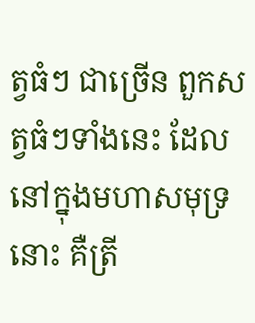ត្វធំៗ ជាច្រើន ពួកសត្វធំៗទាំងនេះ ដែលនៅក្នុងមហាសមុទ្រនោះ គឺត្រី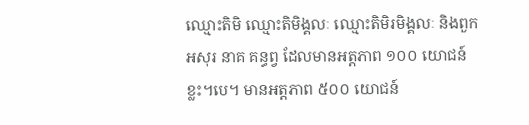ឈ្មោះតិមិ ឈ្មោះតិមិង្គលៈ ឈ្មោះតិមិរមិង្គលៈ និងពួកអសុរ នាគ គន្ធព្វ ដែលមានអត្តភាព ១០០ យោជន៍ខ្លះ។បេ។ មានអត្តភាព ៥០០ យោជន៍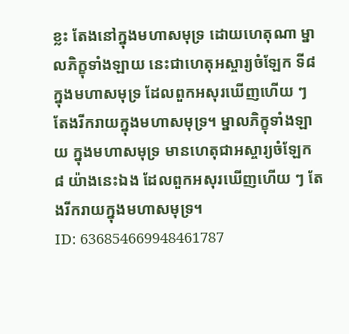ខ្លះ តែងនៅក្នុងមហាសមុទ្រ ដោយហេតុណា ម្នាលភិក្ខុទាំងឡាយ នេះជាហេតុអស្ចារ្យចំឡែក ទី៨ ក្នុងមហាសមុទ្រ ដែលពួកអសុរឃើញហើយ ៗ តែងរីករាយក្នុងមហាសមុទ្រ។ ម្នាលភិក្ខុទាំងឡាយ ក្នុងមហាសមុទ្រ មានហេតុជាអស្ចារ្យចំឡែក ៨ យ៉ាងនេះឯង ដែលពួកអសុរឃើញហើយ ៗ តែងរីករាយក្នុងមហាសមុទ្រ។
ID: 636854669948461787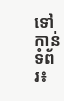ទៅកាន់ទំព័រ៖